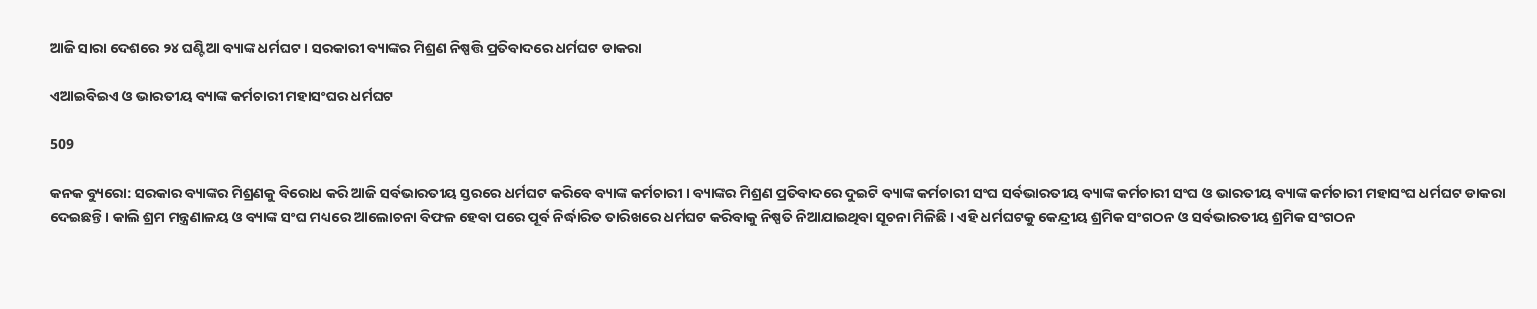ଆଜି ସାରା ଦେଶରେ ୨୪ ଘଣ୍ଟିଆ ବ୍ୟାଙ୍କ ଧର୍ମଘଟ । ସରକାରୀ ବ୍ୟାଙ୍କର ମିଶ୍ରଣ ନିଷ୍ପତ୍ତି ପ୍ରତିବାଦରେ ଧର୍ମଘଟ ଡାକରା

ଏଆଇବିଇଏ ଓ ଭାରତୀୟ ବ୍ୟାଙ୍କ କର୍ମଚାରୀ ମହାସଂଘର ଧର୍ମଘଟ

509

କନକ ବ୍ୟୁରୋ: ସରକାର ବ୍ୟାଙ୍କର ମିଶ୍ରଣକୁ ବିରୋଧ କରି ଆଜି ସର୍ବଭାରତୀୟ ସ୍ତରରେ ଧର୍ମଘଟ କରିବେ ବ୍ୟାଙ୍କ କର୍ମଚାରୀ । ବ୍ୟାଙ୍କର ମିଶ୍ରଣ ପ୍ରତିବାଦରେ ଦୁଇଟି ବ୍ୟାଙ୍କ କର୍ମଚାରୀ ସଂଘ ସର୍ବଭାରତୀୟ ବ୍ୟାଙ୍କ କର୍ମଚାରୀ ସଂଘ ଓ ଭାରତୀୟ ବ୍ୟାଙ୍କ କର୍ମଚାରୀ ମହାସଂଘ ଧର୍ମଘଟ ଡାକରା ଦେଇଛନ୍ତି । କାଲି ଶ୍ରମ ମନ୍ତ୍ରଣାଳୟ ଓ ବ୍ୟାଙ୍କ ସଂଘ ମଧ୍ୟରେ ଆଲୋଚନା ବିଫଳ ହେବା ପରେ ପୂର୍ବ ନିର୍ଦ୍ଧାରିତ ତାରିଖରେ ଧର୍ମଘଟ କରିବାକୁ ନିଷ୍ପତି ନିଆଯାଇଥିବା ସୂଚନା ମିଳିଛି । ଏହି ଧର୍ମଘଟକୁ କେନ୍ଦ୍ରୀୟ ଶ୍ରମିକ ସଂଗଠନ ଓ ସର୍ବଭାରତୀୟ ଶ୍ରମିକ ସଂଗଠନ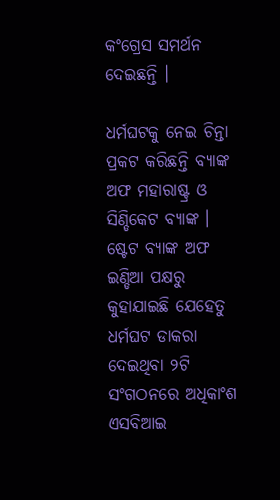କଂଗ୍ରେସ ସମର୍ଥନ ଦେଇଛନ୍ତି ।

ଧର୍ମଘଟକୁ ନେଇ ଚିନ୍ତା ପ୍ରକଟ କରିଛନ୍ତି ବ୍ୟାଙ୍କ ଅଫ ମହାରାଷ୍ଟ୍ର ଓ ସିଣ୍ଡିକେଟ ବ୍ୟାଙ୍କ । ଷ୍ଟେଟ ବ୍ୟାଙ୍କ ଅଫ ଇଣ୍ଡିଆ ପକ୍ଷରୁ କୁହାଯାଇଛି ଯେହେତୁ ଧର୍ମଘଟ ଡାକରା ଦେଇଥିବା ୨ଟି ସଂଗଠନରେ ଅଧିକାଂଶ ଏସବିଆଇ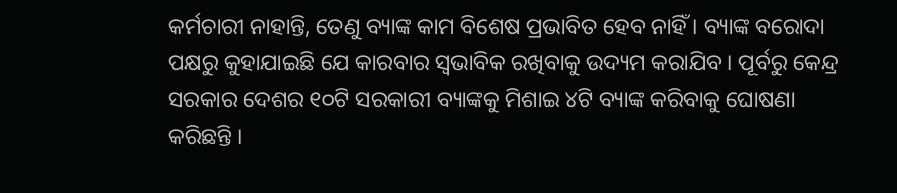କର୍ମଚାରୀ ନାହାନ୍ତି, ତେଣୁ ବ୍ୟାଙ୍କ କାମ ବିଶେଷ ପ୍ରଭାବିତ ହେବ ନାହିଁ । ବ୍ୟାଙ୍କ ବରୋଦା ପକ୍ଷରୁ କୁହାଯାଇଛି ଯେ କାରବାର ସ୍ୱଭାବିକ ରଖିବାକୁ ଉଦ୍ୟମ କରାଯିବ । ପୂର୍ବରୁ କେନ୍ଦ୍ର ସରକାର ଦେଶର ୧୦ଟି ସରକାରୀ ବ୍ୟାଙ୍କକୁ ମିଶାଇ ୪ଟି ବ୍ୟାଙ୍କ କରିବାକୁ ଘୋଷଣା କରିଛନ୍ତି ।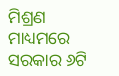ମିଶ୍ରଣ ମାଧ୍ୟମରେ ସରକାର ୬ଟି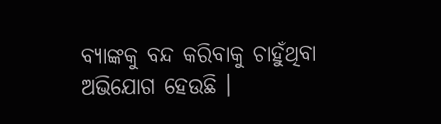ବ୍ୟାଙ୍କକୁ ବନ୍ଦ କରିବାକୁ ଚାହୁଁଥିବା ଅଭିଯୋଗ ହେଉଛି ।